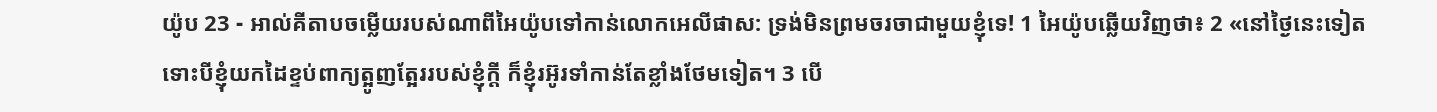យ៉ូប 23 - អាល់គីតាបចម្លើយរបស់ណាពីអៃយ៉ូបទៅកាន់លោកអេលីផាស: ទ្រង់មិនព្រមចរចាជាមួយខ្ញុំទេ! 1 អៃយ៉ូបឆ្លើយវិញថា៖ 2 «នៅថ្ងៃនេះទៀត ទោះបីខ្ញុំយកដៃខ្ទប់ពាក្យត្អូញត្អែររបស់ខ្ញុំក្ដី ក៏ខ្ញុំរអ៊ូរទាំកាន់តែខ្លាំងថែមទៀត។ 3 បើ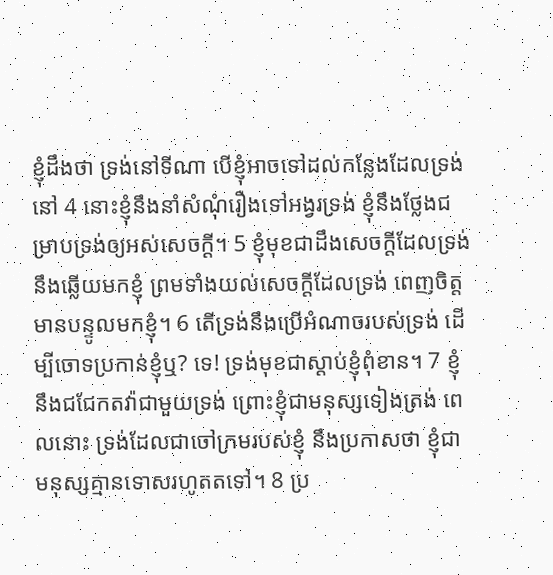ខ្ញុំដឹងថា ទ្រង់នៅទីណា បើខ្ញុំអាចទៅដល់កន្លែងដែលទ្រង់នៅ 4 នោះខ្ញុំនឹងនាំសំណុំរឿងទៅអង្វរទ្រង់ ខ្ញុំនឹងថ្លែងជម្រាបទ្រង់ឲ្យអស់សេចក្ដី។ 5 ខ្ញុំមុខជាដឹងសេចក្ដីដែលទ្រង់នឹងឆ្លើយមកខ្ញុំ ព្រមទាំងយល់សេចក្ដីដែលទ្រង់ ពេញចិត្តមានបន្ទូលមកខ្ញុំ។ 6 តើទ្រង់នឹងប្រើអំណាចរបស់ទ្រង់ ដើម្បីចោទប្រកាន់ខ្ញុំឬ? ទេ! ទ្រង់មុខជាស្ដាប់ខ្ញុំពុំខាន។ 7 ខ្ញុំនឹងជជែកតវ៉ាជាមួយទ្រង់ ព្រោះខ្ញុំជាមនុស្សទៀងត្រង់ ពេលនោះ ទ្រង់ដែលជាចៅក្រមរបស់ខ្ញុំ នឹងប្រកាសថា ខ្ញុំជាមនុស្សគ្មានទោសរហូតតទៅ។ 8 ប្រ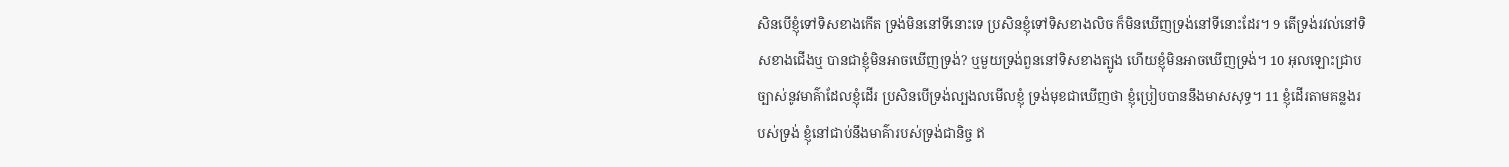សិនបើខ្ញុំទៅទិសខាងកើត ទ្រង់មិននៅទីនោះទេ ប្រសិនខ្ញុំទៅទិសខាងលិច ក៏មិនឃើញទ្រង់នៅទីនោះដែរ។ 9 តើទ្រង់រវល់នៅទិសខាងជើងឬ បានជាខ្ញុំមិនអាចឃើញទ្រង់? ឬមួយទ្រង់ពួននៅទិសខាងត្បូង ហើយខ្ញុំមិនអាចឃើញទ្រង់។ 10 អុលឡោះជ្រាបច្បាស់នូវមាគ៌ាដែលខ្ញុំដើរ ប្រសិនបើទ្រង់ល្បងលមើលខ្ញុំ ទ្រង់មុខជាឃើញថា ខ្ញុំប្រៀបបាននឹងមាសសុទ្ធ។ 11 ខ្ញុំដើរតាមគន្លងរបស់ទ្រង់ ខ្ញុំនៅជាប់នឹងមាគ៌ារបស់ទ្រង់ជានិច្ច ឥ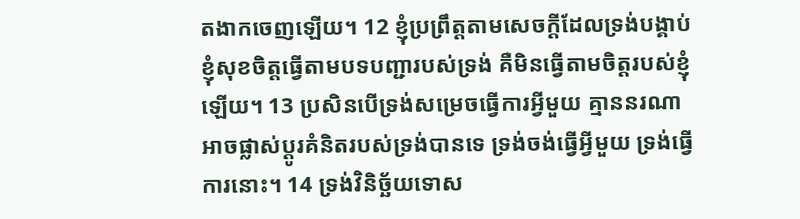តងាកចេញឡើយ។ 12 ខ្ញុំប្រព្រឹត្តតាមសេចក្ដីដែលទ្រង់បង្គាប់ ខ្ញុំសុខចិត្តធ្វើតាមបទបញ្ជារបស់ទ្រង់ គឺមិនធ្វើតាមចិត្តរបស់ខ្ញុំឡើយ។ 13 ប្រសិនបើទ្រង់សម្រេចធ្វើការអ្វីមួយ គ្មាននរណាអាចផ្លាស់ប្ដូរគំនិតរបស់ទ្រង់បានទេ ទ្រង់ចង់ធ្វើអ្វីមួយ ទ្រង់ធ្វើការនោះ។ 14 ទ្រង់វិនិច្ឆ័យទោស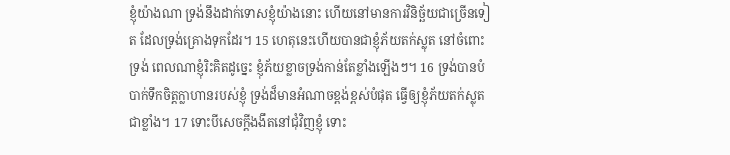ខ្ញុំយ៉ាងណា ទ្រង់នឹងដាក់ទោសខ្ញុំយ៉ាងនោះ ហើយនៅមានការវិនិច្ឆ័យជាច្រើនទៀត ដែលទ្រង់គ្រោងទុកដែរ។ 15 ហេតុនេះហើយបានជាខ្ញុំភ័យតក់ស្លុត នៅចំពោះទ្រង់ ពេលណាខ្ញុំរិះគិតដូច្នេះ ខ្ញុំភ័យខ្លាចទ្រង់កាន់តែខ្លាំងឡើងៗ។ 16 ទ្រង់បានបំបាក់ទឹកចិត្តក្លាហានរបស់ខ្ញុំ ទ្រង់ដ៏មានអំណាចខ្ពង់ខ្ពស់បំផុត ធ្វើឲ្យខ្ញុំភ័យតក់ស្លុតជាខ្លាំង។ 17 ទោះបីសេចក្ដីងងឹតនៅជុំវិញខ្ញុំ ទោះ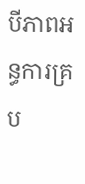បីភាពអន្ធការគ្រប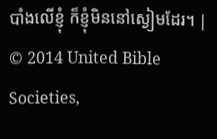បាំងលើខ្ញុំ ក៏ខ្ញុំមិននៅស្ងៀមដែរ។ |
© 2014 United Bible Societies,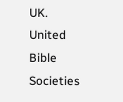UK.
United Bible Societies